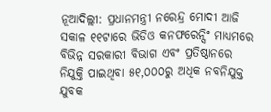ନୂଆଦିଲ୍ଲୀ: ପ୍ରଧାନମନ୍ତ୍ରୀ ନରେନ୍ଦ୍ର ମୋଦୀ ଆଜି ସକାଳ ୧୧ଟାରେ ଭିଡିଓ କନଫରେନ୍ସିଂ ମାଧ୍ୟମରେ ବିଭିନ୍ନ ସରକାରୀ ବିଭାଗ ଏବଂ ପ୍ରତିଷ୍ଠାନରେ ନିଯୁକ୍ତି ପାଇଥିବା ୫୧,୦୦୦ରୁ ଅଧିକ ନବନିଯୁକ୍ତ ଯୁବକ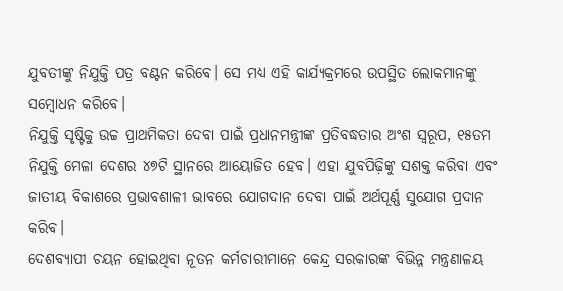ଯୁବତୀଙ୍କୁ ନିଯୁକ୍ତି ପତ୍ର ବଣ୍ଟନ କରିବେ। ସେ ମଧ୍ୟ ଏହି କାର୍ଯ୍ୟକ୍ରମରେ ଉପସ୍ଥିତ ଲୋକମାନଙ୍କୁ ସମ୍ବୋଧନ କରିବେ।
ନିଯୁକ୍ତି ସୃଷ୍ଟିକୁ ଉଚ୍ଚ ପ୍ରାଥମିକତା ଦେବା ପାଇଁ ପ୍ରଧାନମନ୍ତ୍ରୀଙ୍କ ପ୍ରତିବଦ୍ଧତାର ଅଂଶ ସ୍ୱରୂପ, ୧୫ତମ ନିଯୁକ୍ତି ମେଳା ଦେଶର ୪୭ଟି ସ୍ଥାନରେ ଆୟୋଜିତ ହେବ। ଏହା ଯୁବପିଢ଼ିଙ୍କୁ ସଶକ୍ତ କରିବା ଏବଂ ଜାତୀୟ ବିକାଶରେ ପ୍ରଭାବଶାଳୀ ଭାବରେ ଯୋଗଦାନ ଦେବା ପାଇଁ ଅର୍ଥପୂର୍ଣ୍ଣ ସୁଯୋଗ ପ୍ରଦାନ କରିବ।
ଦେଶବ୍ୟାପୀ ଚୟନ ହୋଇଥିବା ନୂତନ କର୍ମଚାରୀମାନେ କେନ୍ଦ୍ର ସରକାରଙ୍କ ବିଭିନ୍ନ ମନ୍ତ୍ରଣାଳୟ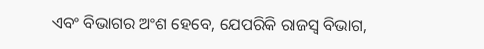ଏବଂ ବିଭାଗର ଅଂଶ ହେବେ, ଯେପରିକି ରାଜସ୍ୱ ବିଭାଗ,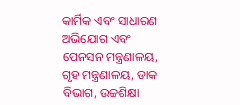କାର୍ମିକ ଏବଂ ସାଧାରଣ ଅଭିଯୋଗ ଏବଂ ପେନସନ ମନ୍ତ୍ରଣାଳୟ, ଗୃହ ମନ୍ତ୍ରଣାଳୟ, ଡାକ ବିଭାଗ, ଉଚ୍ଚଶିକ୍ଷା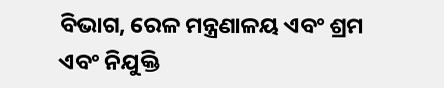ବିଭାଗ, ରେଳ ମନ୍ତ୍ରଣାଳୟ ଏବଂ ଶ୍ରମ ଏବଂ ନିଯୁକ୍ତି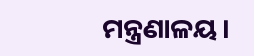ମନ୍ତ୍ରଣାଳୟ।